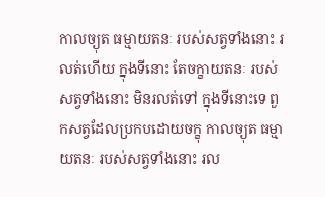កាលច្យុត ធម្មាយតនៈ របស់សត្វទាំងនោះ រលត់ហើយ ក្នុងទីនោះ តែចក្ខាយតនៈ របស់សត្វទាំងនោះ មិនរលត់ទៅ ក្នុងទីនោះទេ ពួកសត្វដែលប្រកបដោយចក្ខុ កាលច្យុត ធម្មាយតនៈ របស់សត្វទាំងនោះ រល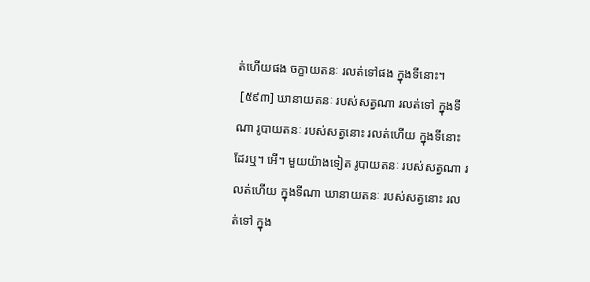ត់ហើយផង ចក្ខាយតនៈ រលត់ទៅផង ក្នុងទីនោះ។
 [៥៩៣] ឃានាយតនៈ របស់សត្វណា រលត់ទៅ ក្នុងទីណា រូបាយតនៈ របស់សត្វនោះ រលត់ហើយ ក្នុងទីនោះដែរឬ។ អើ។ មួយយ៉ាងទៀត រូបាយតនៈ របស់សត្វណា រលត់ហើយ ក្នុងទីណា ឃានាយតនៈ របស់សត្វនោះ រលត់ទៅ ក្នុង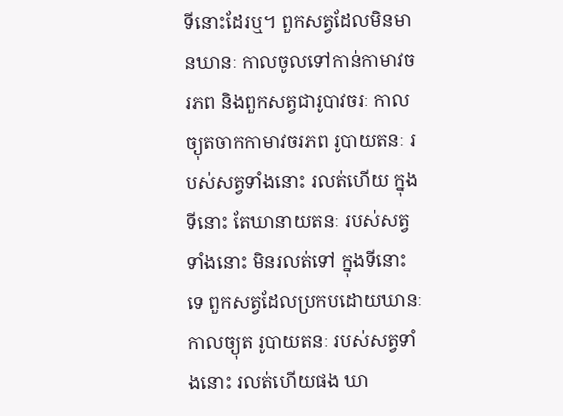ទីនោះដែរឬ។ ពួកសត្វដែលមិនមានឃានៈ កាលចូលទៅកាន់កាមាវចរភព និងពួកសត្វជារូបាវចរៈ កាលច្យុតចាកកាមាវចរភព រូបាយតនៈ របស់សត្វទាំងនោះ រលត់ហើយ ក្នុងទីនោះ តែឃានាយតនៈ របស់សត្វទាំងនោះ មិនរលត់ទៅ ក្នុងទីនោះទេ ពួកសត្វដែលប្រកបដោយឃានៈ កាលច្យុត រូបាយតនៈ របស់សត្វទាំងនោះ រលត់ហើយផង ឃា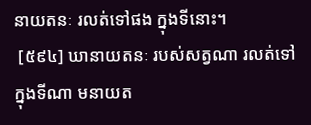នាយតនៈ រលត់ទៅផង ក្នុងទីនោះ។
 [៥៩៤] ឃានាយតនៈ របស់សត្វណា រលត់ទៅ ក្នុងទីណា មនាយត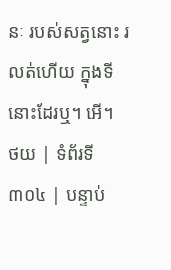នៈ របស់សត្វនោះ រលត់ហើយ ក្នុងទីនោះដែរឬ។ អើ។
ថយ | ទំព័រទី ៣០៤ | បន្ទាប់